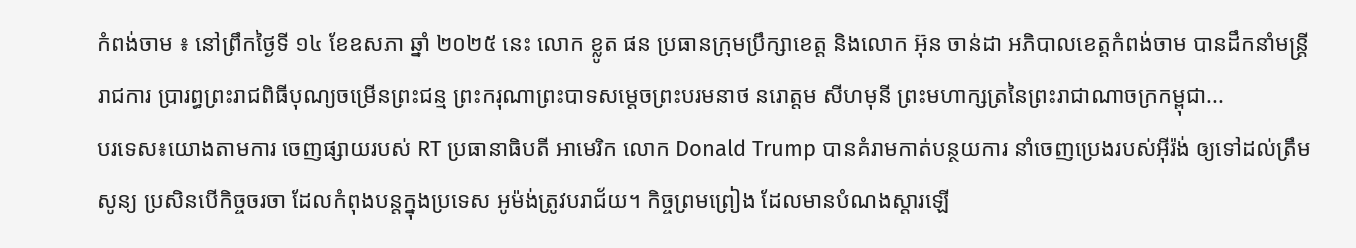កំពង់ចាម ៖ នៅព្រឹកថ្ងៃទី ១៤ ខែឧសភា ឆ្នាំ ២០២៥ នេះ លោក ខ្លូត ផន ប្រធានក្រុមប្រឹក្សាខេត្ត និងលោក អ៊ុន ចាន់ដា អភិបាលខេត្តកំពង់ចាម បានដឹកនាំមន្ត្រីរាជការ ប្រារព្ធព្រះរាជពិធីបុណ្យចម្រើនព្រះជន្ម ព្រះករុណាព្រះបាទសម្ដេចព្រះបរមនាថ នរោត្តម សីហមុនី ព្រះមហាក្សត្រនៃព្រះរាជាណាចក្រកម្ពុជា...
បរទេស៖យោងតាមការ ចេញផ្សាយរបស់ RT ប្រធានាធិបតី អាមេរិក លោក Donald Trump បានគំរាមកាត់បន្ថយការ នាំចេញប្រេងរបស់អ៊ីរ៉ង់ ឲ្យទៅដល់ត្រឹមសូន្យ ប្រសិនបើកិច្ចចរចា ដែលកំពុងបន្តក្នុងប្រទេស អូម៉ង់ត្រូវបរាជ័យ។ កិច្ចព្រមព្រៀង ដែលមានបំណងស្តារឡើ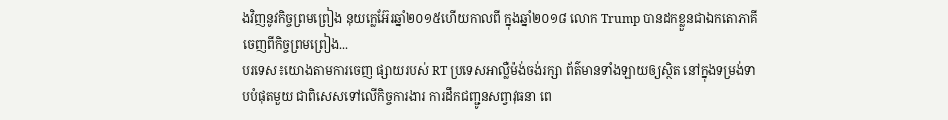ងវិញនូវកិច្ចព្រមព្រៀង នុយក្លេអ៊ែរឆ្នាំ២០១៥ហើយកាលពី ក្នុងឆ្នាំ២០១៨ លោក Trump បានដកខ្លួនជាឯកតោភាគី ចេញពីកិច្ចព្រមព្រៀង...
បរទេស៖យោងតាមការចេញ ផ្សាយរបស់ RT ប្រទេសអាល្លឺម៉ង់ចង់រក្សា ព័ត៌មានទាំងឡាយឲ្យស្ថិត នៅក្នុងទម្រង់ទាបបំផុតមួយ ជាពិសេសទៅលើកិច្ចការងារ ការដឹកជញ្ជូនសព្វាវុធនា ពេ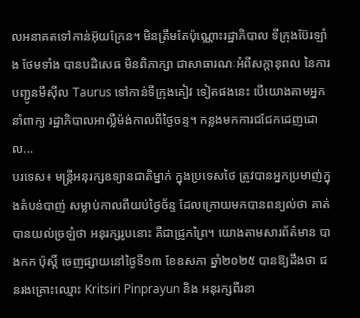លអនាគតទៅកាន់អ៊ុយក្រែន។ មិនត្រឹមតែប៉ុណ្ណោះរដ្ឋាភិបាល ទីក្រុងប៊ែរឡាំង ថែមទាំង បានបដិសេធ មិនពិភាក្សា ជាសាធារណៈអំពីសក្តានុពល នៃការបញ្ជូនមីស៊ីល Taurus ទៅកាន់ទីក្រុងគៀវ ទៀតផងនេះ បើយោងតាមអ្នកនាំពាក្យ រដ្ឋាភិបាលអាល្លឺម៉ង់កាលពីថ្ងៃចន្ទ។ កន្លងមកការជជែកដេញដោល...
បរទេស៖ មន្រ្តីអនុរក្សឧទ្យានជាតិម្នាក់ ក្នុងប្រទេសថៃ ត្រូវបានអ្នកប្រមាញ់ក្នុងតំបន់បាញ់ សម្លាប់កាលពីយប់ថ្ងៃច័ន្ទ ដែលក្រោយមកបានពន្យល់ថា គាត់បានយល់ច្រឡំថា អនុរក្សរូបនោះ គឺជាជ្រូកព្រៃ។ យោងតាមសារព័ត៌មាន បាងកក ប៉ុស្តិ៍ ចេញផ្សាយនៅថ្ងៃទី១៣ ខែឧសភា ឆ្នាំ២០២៥ បានឱ្យដឹងថា ជនរងគ្រោះឈ្មោះ Kritsiri Pinprayun និង អនុរក្សពីរនា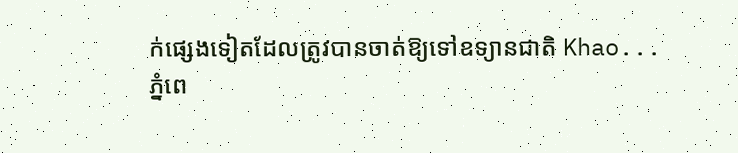ក់ផ្សេងទៀតដែលត្រូវបានចាត់ឱ្យទៅឧទ្យានជាតិ Khao...
ភ្នំពេ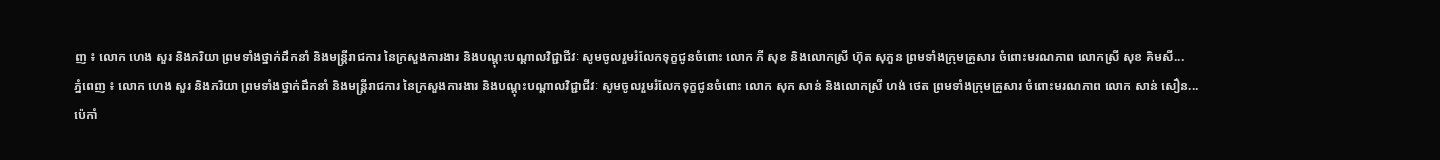ញ ៖ លោក ហេង សួរ និងភរិយា ព្រមទាំងថ្នាក់ដឹកនាំ និងមន្ត្រីរាជការ នៃក្រសួងការងារ និងបណ្តុះបណ្តាលវិជ្ជាជីវៈ សូមចូលរួមរំលែកទុក្ខជូនចំពោះ លោក ភី សុខ និងលោកស្រី ហ៊ុត សុភួន ព្រមទាំងក្រុមគ្រួសារ ចំពោះមរណភាព លោកស្រី សុខ គិមសី...
ភ្នំពេញ ៖ លោក ហេង សួរ និងភរិយា ព្រមទាំងថ្នាក់ដឹកនាំ និងមន្ត្រីរាជការ នៃក្រសួងការងារ និងបណ្តុះបណ្តាលវិជ្ជាជីវៈ សូមចូលរួមរំលែកទុក្ខជូនចំពោះ លោក សុក សាន់ និងលោកស្រី ហង់ ថេត ព្រមទាំងក្រុមគ្រួសារ ចំពោះមរណភាព លោក សាន់ សឿន...
ប៉េកាំ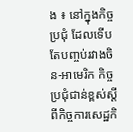ង ៖ នៅក្នុងកិច្ចប្រជុំ ដែលទើបតែបញ្ចប់រវាងចិន-អាមេរិក កិច្ចប្រជុំជាន់ខ្ពស់ស្តីពីកិច្ចការសេដ្ឋកិ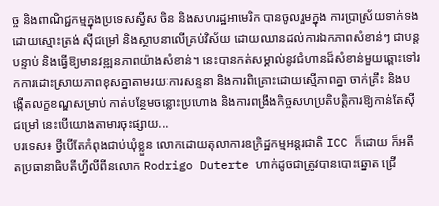ច្ច និងពាណិជ្ជកម្មក្នុងប្រទេសស្វីស ចិន និងសហរដ្ឋអាមេរិក បានចូលរួមក្នុង ការប្រាស្រ័យទាក់ទងដោយស្មោះត្រង់ ស៊ីជម្រៅ និងស្ថាបនាលើគ្រប់វិស័យ ដោយឈានដល់ការឯកភាពសំខាន់ៗ ជាបន្តបន្ទាប់ និងធ្វើឱ្យមានវឌ្ឍនភាពយ៉ាងសំខាន់។ នេះបានកត់សម្គាល់នូវជំហានដ៏សំខាន់មួយឆ្ពោះទៅរកការដោះស្រាយភាពខុសគ្នាតាមរយៈការសន្ទនា និងការពិគ្រោះដោយស្មើភាពគ្នា ចាក់គ្រឹះ និងបង្កើតលក្ខខណ្ឌសម្រាប់ កាត់បន្ថែមចន្លោះប្រហោង និងការពង្រឹងកិច្ចសហប្រតិបត្តិការឱ្យកាន់តែស៊ីជម្រៅ នេះបើយោងតាមារចុះផ្សាយ...
បរទេស៖ ថ្វីបើតែកំពុងជាប់ឃុំខ្លួន លោកដោយតុលាការឧក្រិដ្ឋកម្មអន្តរជាតិ ICC ក៏ដោយ ក៏អតីតប្រធានាធិបតីហ្វីលីពីនលោក Rodrigo Duterte ហាក់ដូចជាត្រូវបានបោះឆ្នោត ជ្រើ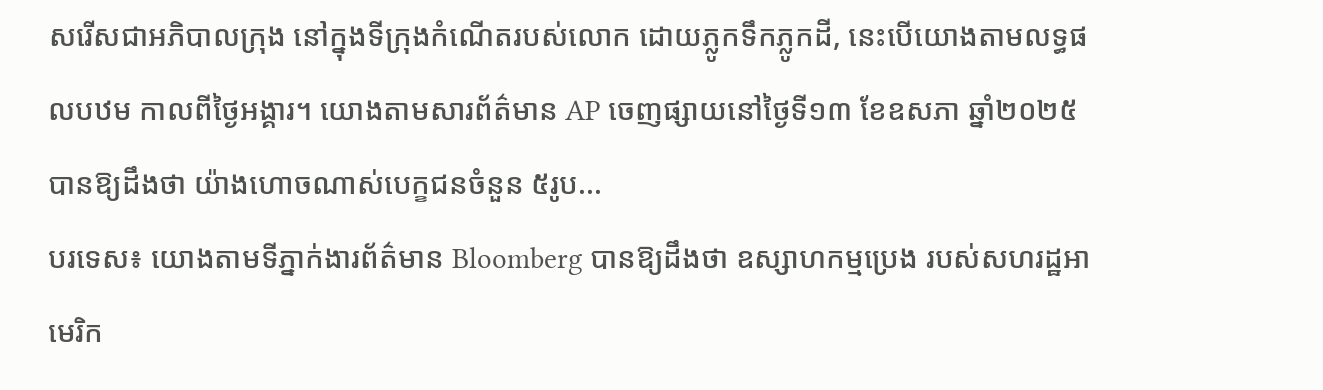សរើសជាអភិបាលក្រុង នៅក្នុងទីក្រុងកំណើតរបស់លោក ដោយភ្លូកទឹកភ្លូកដី, នេះបើយោងតាមលទ្ធផលបឋម កាលពីថ្ងៃអង្គារ។ យោងតាមសារព័ត៌មាន AP ចេញផ្សាយនៅថ្ងៃទី១៣ ខែឧសភា ឆ្នាំ២០២៥ បានឱ្យដឹងថា យ៉ាងហោចណាស់បេក្ខជនចំនួន ៥រូប...
បរទេស៖ យោងតាមទីភ្នាក់ងារព័ត៌មាន Bloomberg បានឱ្យដឹងថា ឧស្សាហកម្មប្រេង របស់សហរដ្ឋអាមេរិក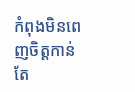កំពុងមិនពេញចិត្តកាន់តែ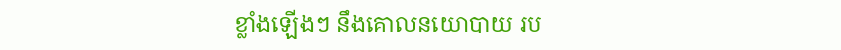ខ្លាំងឡើងៗ នឹងគោលនយោបាយ រប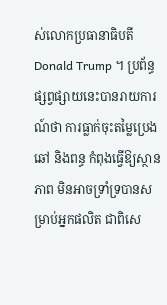ស់លោកប្រធានាធិបតី Donald Trump ។ ប្រព័ន្ធផ្សព្វផ្សាយនេះបានរាយការណ៍ថា ការធ្លាក់ចុះតម្លៃប្រេងឆៅ និងពន្ធ កំពុងធ្វើឱ្យស្ថានភាព មិនអាចទ្រាំទ្របានសម្រាប់អ្នកផលិត ជាពិសេ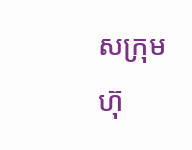សក្រុមហ៊ុ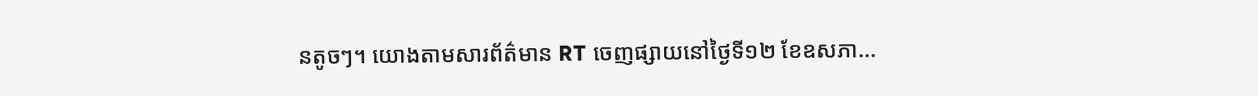នតូចៗ។ យោងតាមសារព័ត៌មាន RT ចេញផ្សាយនៅថ្ងៃទី១២ ខែឧសភា...